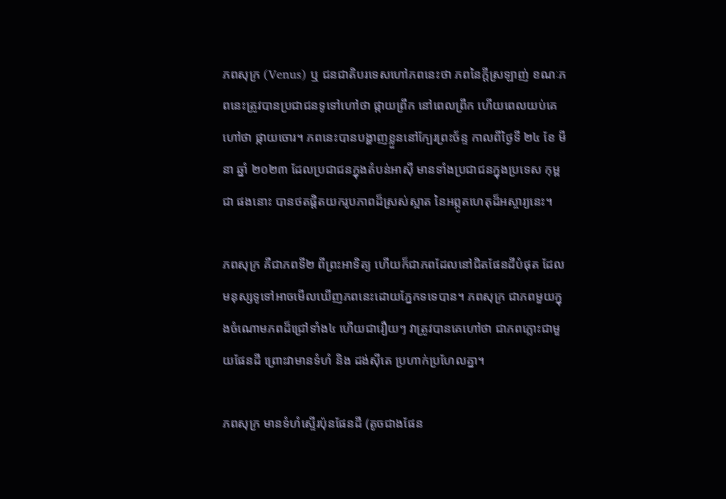ភពសុក្រ (Venus) ឬ ជនជាតិបរទេសហៅភពនេះថា ភពនៃក្ដីស្រឡាញ់ ខណៈភពនេះត្រូវបានប្រជាជនទូទៅហៅថា ផ្កាយព្រឹក នៅពេលព្រឹក ហើយពេលយប់គេហៅថា ផ្កាយចោរ។ ភពនេះបានបង្ហាញខ្លួននៅក្បែរព្រះច័ន្ទ កាលពីថ្ងៃទី ២៤ ខែ មីនា ឆ្នាំ ២០២៣ ដែលប្រជាជនក្នុងតំបន់អាស៊ី មានទាំងប្រជាជនក្នុងប្រទេស កុម្ពជា ផងនោះ បានថតផ្ដិតយករូបភាពដ៏ស្រស់ស្អាត នៃអព្ភូតហេតុដ៏អស្ចារ្យនេះ។

ភពសុក្រ គឺជាភពទី២ ពីព្រះអាទិត្យ ហើយក៏ជាភពដែលនៅជិតផែនដីបំផុត ដែលមនុស្សទូទៅអាចមើលឃើញភពនេះដោយភ្នែកទទេបាន។ ភពសុក្រ ជាភពមួយក្នុងចំណោមភពដ៏ជ្រៅទាំង៤ ហើយជារឿយៗ វាត្រូវបានគេហៅថា ជាភពភ្លោះជាមួយផែនដី ព្រោះវាមានទំហំ និង ដង់ស៊ីតេ ប្រហាក់ប្រហែលគ្នា។

ភពសុក្រ មានទំហំស្ទើរប៉ុនផែនដី (តូចជាងផែន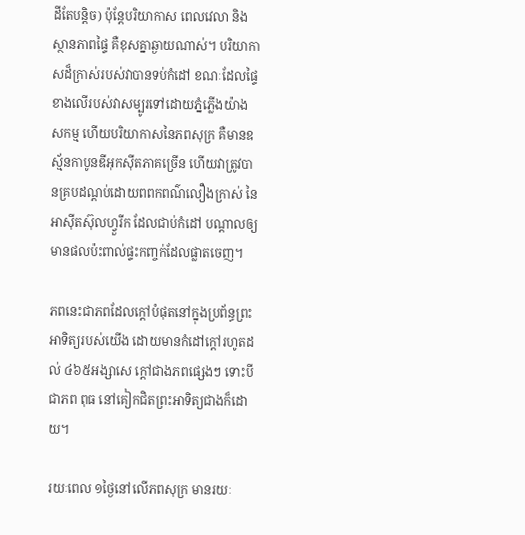ដីតែបន្ដិច) ប៉ុន្ដែបរិយាកាស ពេលវេលា និង ស្ថានភាពផ្ទៃ គឺខុសគ្នាឆ្ងាយណាស់។ បរិយាកាសដ៏ក្រាស់របស់វាបានទប់កំដៅ ខណៈដែលផ្ទៃខាងលើរបស់វាសម្បូរទៅដោយភ្នំភ្លើងយ៉ាងសកម្ម ហើយបរិយាកាសនៃភពសុក្រ គឺមានឧស្ម័នកាបូនឌីអុកស៊ីតភាគច្រើន ហើយវាត្រូវបានគ្របដណ្ដប់ដោយពពកពណ៌លឿងក្រាស់ នៃអាស៊ីតស៊ុលហ្វួរីក ដែលជាប់កំដៅ បណ្ដាលឲ្យមានផលប៉ះពាល់ផ្ទះកញ្ចក់ដែលផ្លាតចេញ។

ភពនេះជាភពដែលក្ដៅបំផុតនៅក្នុងប្រព័ន្ធព្រះអាទិត្យរបស់យើង ដោយមានកំដៅក្ដៅរហូតដល់ ៤៦៥អង្សាសេ ក្ដៅជាងភពផ្សេងៗ ទោះបីជាភព ពុធ នៅគៀកជិតព្រះអាទិត្យជាងក៏ដោយ។

រយៈពេល ១ថ្ងៃនៅលើភពសុក្រ មានរយៈ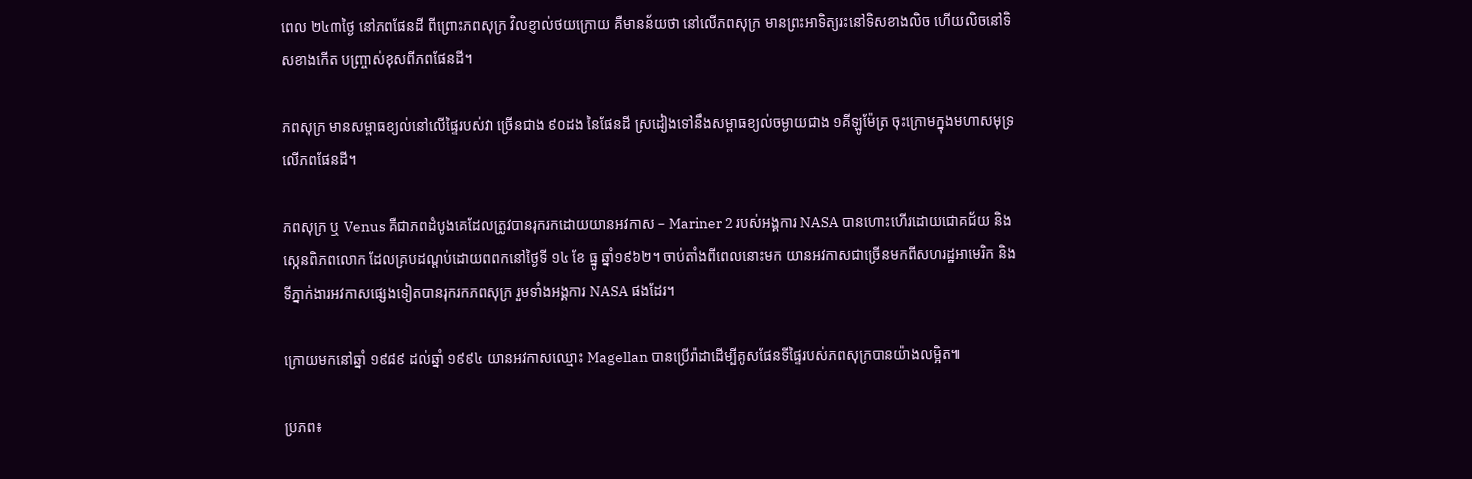ពេល ២៤៣ថ្ងៃ នៅភពផែនដី ពីព្រោះភពសុក្រ វិលខ្ញាល់ថយក្រោយ គឺមានន័យថា នៅលើភពសុក្រ មានព្រះអាទិត្យរះនៅទិសខាងលិច ហើយលិចនៅទិសខាងកើត បញ្រ្ចាស់ខុសពីភពផែនដី។

ភពសុក្រ មានសម្ពាធខ្យល់នៅលើផ្ទៃរបស់វា ច្រើនជាង ៩០ដង នៃផែនដី ស្រដៀងទៅនឹងសម្ពាធខ្យល់ចម្ងាយជាង ១គីឡូម៉ែត្រ ចុះក្រោមក្នុងមហាសមុទ្រលើភពផែនដី។

ភពសុក្រ ឬ Venus គឺជាភពដំបូងគេដែលត្រូវបានរុករកដោយយានអវកាស – Mariner 2 របស់អង្គការ NASA បានហោះហើរដោយជោគជ័យ និង ស្កេនពិភពលោក ដែលគ្របដណ្តប់ដោយពពកនៅថ្ងៃទី ១៤ ខែ ធ្នូ ឆ្នាំ១៩៦២។ ចាប់តាំងពីពេលនោះមក យានអវកាសជាច្រើនមកពីសហរដ្ឋអាមេរិក និង ទីភ្នាក់ងារអវកាសផ្សេងទៀតបានរុករកភពសុក្រ រួមទាំងអង្គការ NASA ផងដែរ។

ក្រោយមកនៅឆ្នាំ ១៩៨៩ ដល់ឆ្នាំ ១៩៩៤ យានអវកាសឈ្មោះ Magellan បានប្រើរ៉ាដាដើម្បីគូសផែនទីផ្ទៃរបស់ភពសុក្របានយ៉ាងលម្អិត៕

ប្រភព៖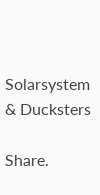Solarsystem & Ducksters

Share.